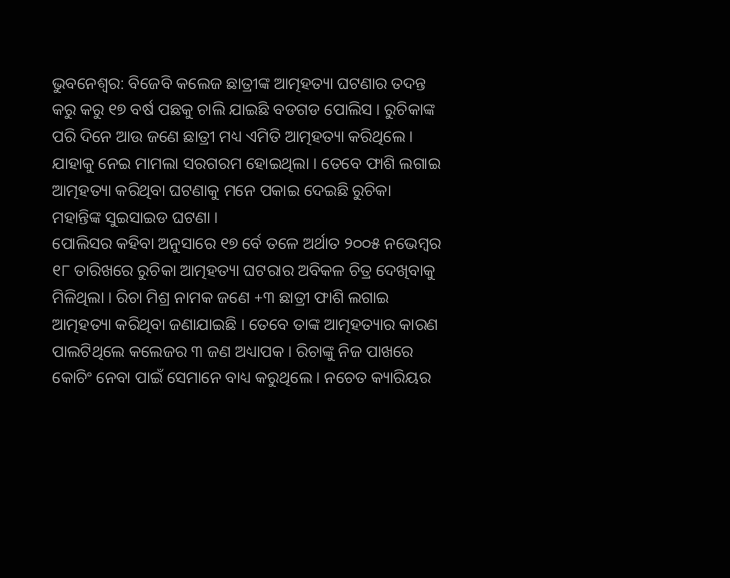ଭୁବନେଶ୍ୱର: ବିଜେବି କଲେଜ ଛାତ୍ରୀଙ୍କ ଆତ୍ମହତ୍ୟା ଘଟଣାର ତଦନ୍ତ କରୁ କରୁ ୧୭ ବର୍ଷ ପଛକୁ ଚାଲି ଯାଇଛି ବଡଗଡ ପୋଲିସ । ରୁଚିକାଙ୍କ ପରି ଦିନେ ଆଉ ଜଣେ ଛାତ୍ରୀ ମଧ୍ୟ ଏମିତି ଆତ୍ମହତ୍ୟା କରିଥିଲେ । ଯାହାକୁ ନେଇ ମାମଲା ସରଗରମ ହୋଇଥିଲା । ତେବେ ଫାଶି ଲଗାଇ ଆତ୍ମହତ୍ୟା କରିଥିବା ଘଟଣାକୁ ମନେ ପକାଇ ଦେଇଛି ରୁଚିକା ମହାନ୍ତିଙ୍କ ସୁଇସାଇଡ ଘଟଣା ।
ପୋଲିସର କହିବା ଅନୁସାରେ ୧୭ ର୍ବେ ତଳେ ଅର୍ଥାତ ୨୦୦୫ ନଭେମ୍ବର ୧୮ ତାରିଖରେ ରୁଚିକା ଆତ୍ମହତ୍ୟା ଘଟରାର ଅବିକଳ ଚିତ୍ର ଦେଖିବାକୁ ମିଳିଥିଲା । ରିଚା ମିଶ୍ର ନାମକ ଜଣେ +୩ ଛାତ୍ରୀ ଫାଶି ଲଗାଇ ଆତ୍ମହତ୍ୟା କରିଥିବା ଜଣାଯାଇଛି । ତେବେ ତାଙ୍କ ଆତ୍ମହତ୍ୟାର କାରଣ ପାଲଟିଥିଲେ କଲେଜର ୩ ଜଣ ଅଧ୍ୟାପକ । ରିଚାଙ୍କୁ ନିଜ ପାଖରେ କୋଚିଂ ନେବା ପାଇଁ ସେମାନେ ବାଧ୍ୟ କରୁଥିଲେ । ନଚେତ କ୍ୟାରିୟର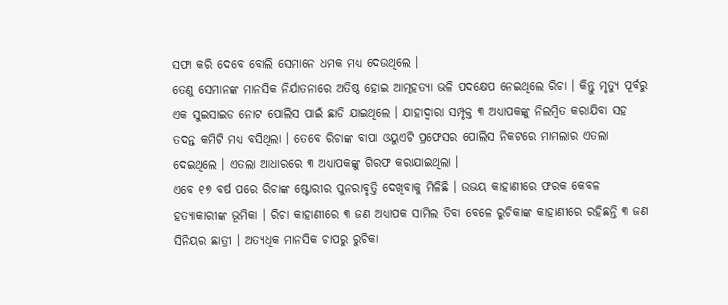ସଫା କରି ଦେବେ ବୋଲି ସେମାନେ ଧମକ ମଧ୍ୟ ଦେଉଥିଲେ ।
ତେଣୁ ସେମାନଙ୍କ ମାନସିକ ନିର୍ଯାତନାରେ ଅତିଷ୍ଠ ହୋଇ ଆତ୍ମହତ୍ୟା ଭଳି ପଦକ୍ଷେପ ନେଇଥିଲେ ରିଚା । କିନ୍ତୁ ମୃତ୍ୟୁ ପୂର୍ବରୁ ଏକ ସୁଇସାଇଡ ନୋଟ ପୋଲିସ ପାଇଁ ଛାଡି ଯାଇଥିଲେ । ଯାହାଦ୍ୱାରା ସମ୍ପୃକ୍ତ ୩ ଅଧ୍ୟାପକଙ୍କୁ ନିଲମ୍ବିତ କରାଯିବା ସହ ତଦନ୍ତ କମିଟି ମଧ୍ୟ ବସିଥିଲା । ତେବେ ରିଚାଙ୍କ ବାପା ଓୟୁଏଟି ପ୍ରଫେସର ପୋଲିସ ନିକଟରେ ମାମଲାର ଏତଲା ଦେଇଥିଲେ । ଏତଲା ଆଧାରରେ ୩ ଅଧ୍ୟାପକଙ୍କୁ ଗିରଫ କରାଯାଇଥିଲା ।
ଏବେ ୧୭ ବର୍ଷ ପରେ ରିଚାଙ୍କ ଷ୍ଟୋରୀର ପୁନରାବୃତ୍ତି ଦେଖିବାକୁ ମିଳିଛି । ଉଭୟ କାହାଣୀରେ ଫରକ କେବଳ ହତ୍ୟାକାରୀଙ୍କ ଭୂମିକା । ରିଚା କାହାଣୀରେ ୩ ଜଣ ଅଧ୍ୟାପକ ସାମିଲ ତିବା ବେଳେ ରୁଚିକାଙ୍କ କାହାଣୀରେ ରହିଛନ୍ତି ୩ ଜଣ ସିନିୟର ଛାତ୍ରୀ । ଅତ୍ୟଧିକ ମାନସିକ ଚାପରୁ ରୁଚିକା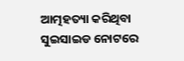ଆତ୍ମହତ୍ୟା କରିଥିବା ସୁଇସାଇଡ ନୋଟରେ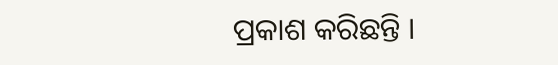ପ୍ରକାଶ କରିଛନ୍ତି ।